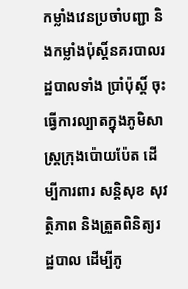កម្លាំងវេនប្រចាំបញ្ជា និងកម្លាំងប៉ុស្តិ៍នគរបាលរដ្ឋបាលទាំង ប្រាំប៉ុស្តិ៍ ចុះធ្វើការល្បាតក្នុងភូមិសាស្ត្រក្រុងប៉ោយប៉ែត ដើម្បីការពារ សន្តិសុខ សុវត្ថិភាព និងត្រួតពិនិត្យរដ្ឋបាល ដើម្បីភូ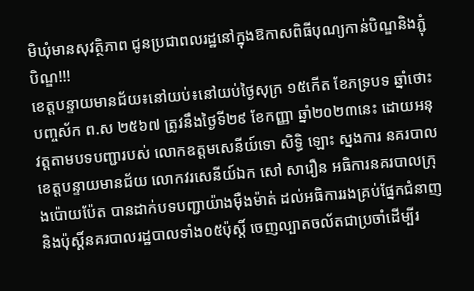មិឃុំមានសុវត្ថិភាព ជូនប្រជាពលរដ្ឋនៅក្នុងឱកាសពិធីបុណ្យកាន់បិណ្ឌនិងភ្ជុំបិណ្ឌ!!!
ខេត្តបន្ទាយមានជ័យ៖នៅយប់៖នៅយប់ថ្ងៃសុក្រ ១៥កើត ខែភទ្របទ ឆ្នាំថោះបញ្ចស័ក ព.ស ២៥៦៧ ត្រូវនឹងថ្ងៃទី២៩ ខែកញ្ញា ឆ្នាំ២០២៣នេះ ដោយអនុវត្តតាមបទបញ្ជារបស់ លោកឧត្តមសេនីយ៍ទោ សិទ្ធិ ឡោះ ស្នងការ នគរបាលខេត្តបន្ទាយមានជ័យ លោកវរសេនីយ៍ឯក សៅ សារឿន អធិការនគរបាលក្រុងប៉ោយប៉ែត បានដាក់បទបញ្ជាយ៉ាងម៉ឺងម៉ាត់ ដល់អធិការរងគ្រប់ផ្នែកជំនាញ និងប៉ុស្តិ៍នគរបាលរដ្ឋបាលទាំង០៥ប៉ុស្តិ៍ ចេញល្បាតចល័តជាប្រចាំដើម្បីរ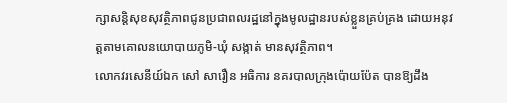ក្សាសន្តិសុខសុវត្ថិភាពជូនប្រជាពលរដ្ឋនៅក្នុងមូលដ្ឋានរបស់ខ្លួនគ្រប់គ្រង ដោយអនុវត្តតាមគោលនយោបាយភូមិ-ឃុំ សង្កាត់ មានសុវត្ថិភាព។
លោកវរសេនីយ៍ឯក សៅ សារឿន អធិការ នគរបាលក្រុងប៉ោយប៉ែត បានឱ្យដឹង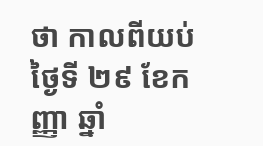ថា កាលពីយប់ថ្ងៃទី ២៩ ខែកញ្ញា ឆ្នាំ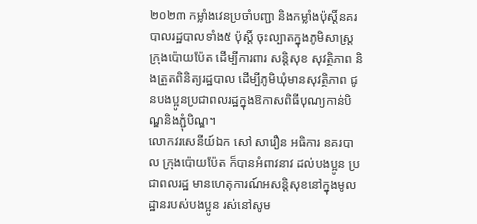២០២៣ កម្លាំងវេនប្រចាំបញ្ជា និងកម្លាំងប៉ុស្តិ៍នគរបាលរដ្ឋបាលទាំង៥ ប៉ុស្តិ៍ ចុះល្បាតក្នុងភូមិសាស្ត្រក្រុងប៉ោយប៉ែត ដើម្បីការពារ សន្តិសុខ សុវត្ថិភាព និងត្រួតពិនិត្យរដ្ឋបាល ដើម្បីភូមិឃុំមានសុវត្ថិភាព ជូនបងប្អូនប្រជាពលរដ្ឋក្នុងឱកាសពិធីបុណ្យកាន់បិណ្ឌនិងភ្ជុំបិណ្ឌ។
លោកវរសេនីយ៍ឯក សៅ សារឿន អធិការ នគរបាល ក្រុងប៉ោយប៉ែត ក៏បានអំពាវនាវ ដល់បងប្អូន ប្រជាពលរដ្ឋ មានហេតុការណ៍អសន្តិសុខនៅក្នុងមូលដ្ឋានរបស់បងប្អូន រស់នៅសូម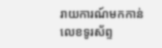រាយការណ៍មកកាន់លេខទូរស័ព្ទ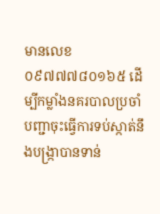មានលេខ០៩៧៧៧៨០១៦៥ ដើម្បីកម្លាំងនគរបាលប្រចាំបញ្ជាចុះធ្វើការទប់ស្កាត់នឹងបង្ក្រាបានទាន់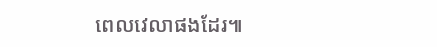ពេលវេលាផងដែរ៕